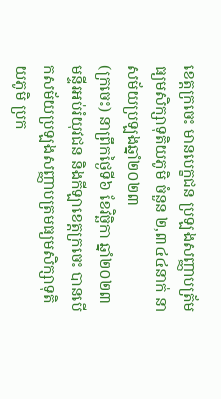ខេត្តក្រចេះ មានបេក្ខជន ប្រឡងសញ្ញាបត្រ័មធ្យមសិក្សាទុតិយភូមិ ចំនួន ២,៣៤៤នាក់ នាសម័យប្រឡងឆ្នាំ២០២៣
(ក្រចេះ) នាព្រឹកថ្ងៃទី៦ ខែវិច្ឆិកា ឆ្នាំ២០២៣ មន្ទីរអប់រំយុវជន និងកីឡាខេត្តក្រចេះ បានបើកសម័យប្រឡងសញ្ញាបត្រមធ្យមសិក្សាទុតិយភូមិ ប្រក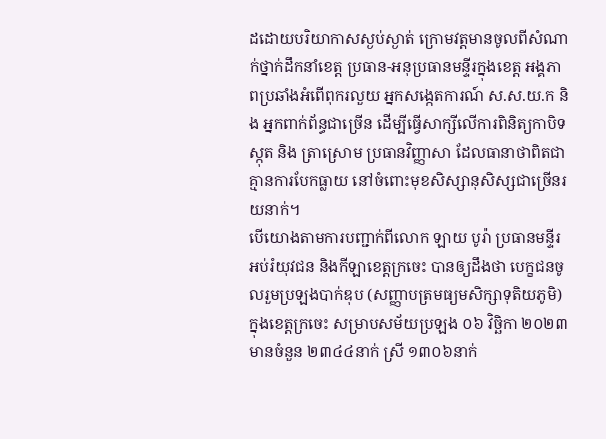ដដោយបរិយាកាសស្ងប់ស្ងាត់ ក្រោមវត្តមានចូលពីសំណាក់ថ្នាក់ដឹកនាំខេត្ត ប្រធាន-អនុប្រធានមន្ទីរក្នុងខេត្ត អង្គភាពប្រឆាំងអំពើពុករលួយ អ្នកសង្កេតការណ៍ ស.ស.យ.ក និង អ្នកពាក់ព័ន្ធជាច្រេីន ដេីម្បីធ្វើសាក្សីលើការពិនិត្យកាបិទស្កុត និង ត្រាស្រោម ប្រធានវិញ្ញាសា ដែលធានាថាពិតជាគ្មានការបែកធ្លាយ នៅចំពោះមុខសិស្សានុសិស្សជាច្រេីនរយនាក់។
បេីយោងតាមការបញ្ជាក់ពីលោក ឡាយ បូរ៉ា ប្រធានមន្ទីរអប់រំយុវជន និងកីឡាខេត្តក្រចេះ បានឲ្យដឹងថា បេក្ខជនចូលរួមប្រឡងបាក់ឌុប (សញ្ញាបត្រមធ្យមសិក្សាទុតិយភូមិ) ក្នុងខេត្តក្រចេះ សម្រាបសម័យប្រឡង ០៦ វិច្ឆិកា ២០២៣ មានចំនួន ២៣៤៤នាក់ ស្រី ១៣០៦នាក់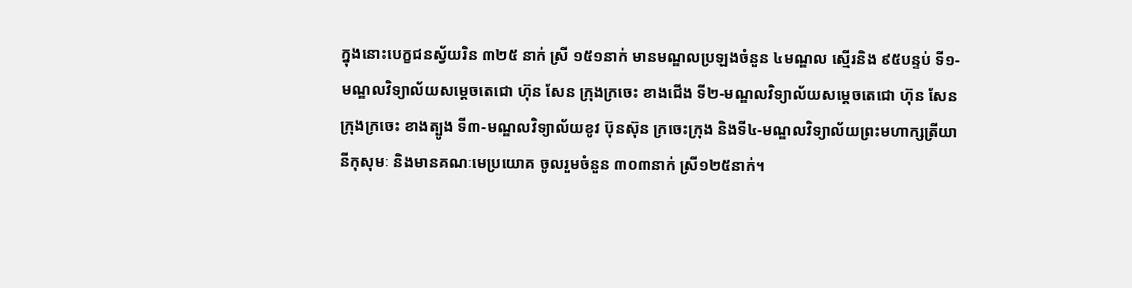ក្នុងនោះបេក្ខជនស្វ័យរិន ៣២៥ នាក់ ស្រី ១៥១នាក់ មានមណ្ឌលប្រឡងចំនួន ៤មណ្ឌល ស្មេីរនិង ៩៥បន្ទប់ ទី១-មណ្ឌលវិទ្យាល័យសម្តេចតេជោ ហ៊ុន សែន ក្រុងក្រចេះ ខាងជើង ទី២-មណ្ឌលវិទ្យាល័យសម្តេចតេជោ ហ៊ុន សែន ក្រុងក្រចេះ ខាងត្បូង ទី៣-មណ្ឌលវិទ្យាល័យខូវ ប៊ុនស៊ុន ក្រចេះក្រុង និងទី៤-មណ្ឌលវិទ្យាល័យព្រះមហាក្សត្រីយានីកុសុមៈ និងមានគណៈមេប្រយោគ ចូលរួមចំនួន ៣០៣នាក់ ស្រី១២៥នាក់។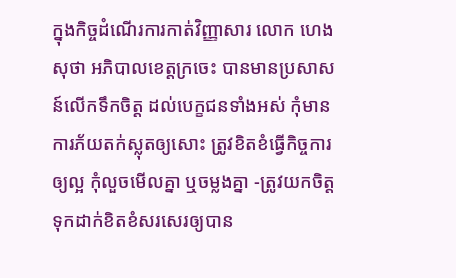ក្នុងកិច្ចដំណើរការកាត់វិញ្ញាសារ លោក ហេង សុថា អភិបាលខេត្តក្រចេះ បានមានប្រសាសន៍លេីកទឹកចិត្ត ដល់បេក្ខជនទាំងអស់ កុំមានការភ័យតក់ស្លុតឲ្យសោះ ត្រូវខិតខំធ្វើកិច្ចការឲ្យល្អ កុំលួចមើលគ្នា ឬចម្លងគ្នា -ត្រូវយកចិត្តទុកដាក់ខិតខំសរសេរឲ្យបាន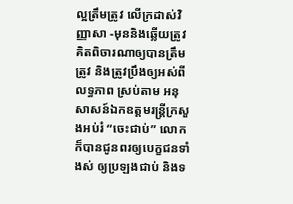ល្អត្រឹមត្រូវ លើក្រដាស់វិញ្ញាសា -មុននិងឆ្លើយត្រូវគិតពិចារណាឲ្យបានត្រឹមត្រូវ និងត្រូវប្រឹងឲ្យអស់ពីលទ្ធភាព ស្រប់តាម អនុសាសន៍ឯកឧត្តមរន្រ្តីក្រសួងអប់រំ “ចេះជាប់” លោក ក៏បានជូនពរឲ្យបេក្ខជនទាំងស់ ឲ្យប្រឡងជាប់ និងទ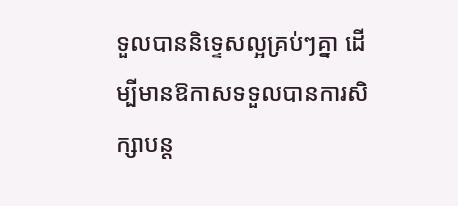ទួលបាននិទ្ទេសល្អគ្រប់ៗគ្នា ដើម្បីមានឱកាសទទួលបានការសិក្សាបន្ត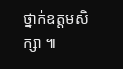ថ្នាក់ឧត្តមសិក្សា ៕